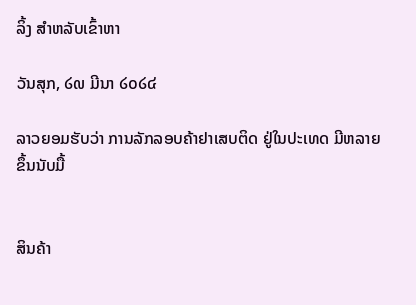ລິ້ງ ສຳຫລັບເຂົ້າຫາ

ວັນສຸກ, ໒໙ ມີນາ ໒໐໒໔

ລາວຍອມຮັບວ່າ ການລັກລອບຄ້າຢາເສບຕິດ ຢູ່ໃນປະເທດ ມີຫລາຍຂຶ້ນນັບມື້


ສິນຄ້າ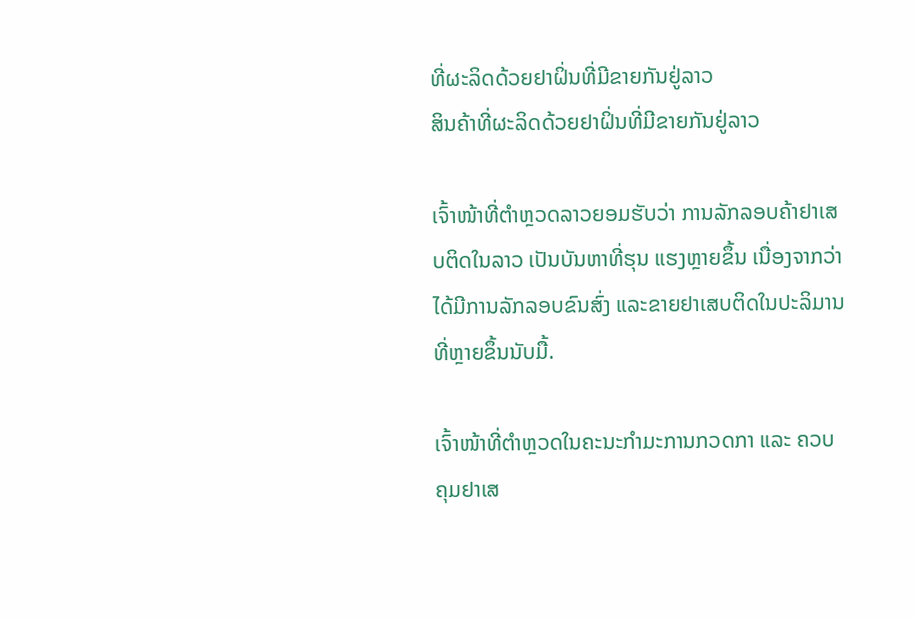ທີ່ຜະລິດດ້ວຍຢາຝິ່ນທີ່ມີຂາຍກັນຢູ່ລາວ
ສິນຄ້າທີ່ຜະລິດດ້ວຍຢາຝິ່ນທີ່ມີຂາຍກັນຢູ່ລາວ

ເຈົ້າໜ້າທີ່ຕໍາຫຼວດລາວຍອມຮັບວ່າ ການລັກລອບຄ້າຢາເສບຕິດໃນລາວ ເປັນບັນຫາທີ່ຮຸນ ແຮງຫຼາຍຂຶ້ນ ເນື່ອງຈາກວ່າໄດ້ມີການລັກລອບຂົນສົ່ງ ແລະຂາຍຢາເສບຕິດໃນປະລິມານ ທີ່ຫຼາຍຂຶ້ນນັບມື້.

ເຈົ້າໜ້າທີ່ຕໍາຫຼວດໃນຄະນະກໍາມະການກວດກາ ແລະ ຄວບຄຸມຢາເສ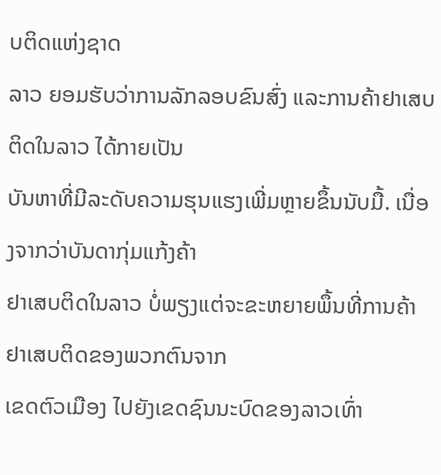ບຕິດແຫ່ງຊາດ
ລາວ ຍອມຮັບວ່າການລັກລອບຂົນສົ່ງ ແລະການຄ້າຢາເສບຕິດໃນລາວ ໄດ້ກາຍເປັນ
ບັນຫາທີ່ມີລະດັບຄວາມຮຸນແຮງເພີ່ມຫຼາຍຂຶ້ນນັບມື້. ເນື່ອງຈາກວ່າບັນດາກຸ່ມແກ້ງຄ້າ
ຢາເສບຕິດໃນລາວ ບໍ່ພຽງແຕ່ຈະຂະຫຍາຍພຶ້ນທີ່ການຄ້າຢາເສບຕິດຂອງພວກຕົນຈາກ
ເຂດຕົວເມືອງ ໄປຍັງເຂດຊົນນະບົດຂອງລາວເທົ່າ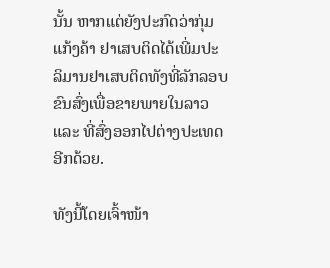ນັ້ນ ຫາກແຕ່ຍັງປະກົດວ່າກຸ່ມແກ້ງຄ້າ ຢາເສບຕິດໄດ້ເພີ່ມປະລິມານຢາເສບຕິດທັງທີ່ລັກລອບຂົນສົ່ງເພື່ອຂາຍພາຍໃນລາວ ແລະ ທີ່ສົ່ງອອກໄປຕ່າງປະເທດອີກດ້ວຍ.

ທັງນີ້ໂດຍເຈົ້າໜ້າ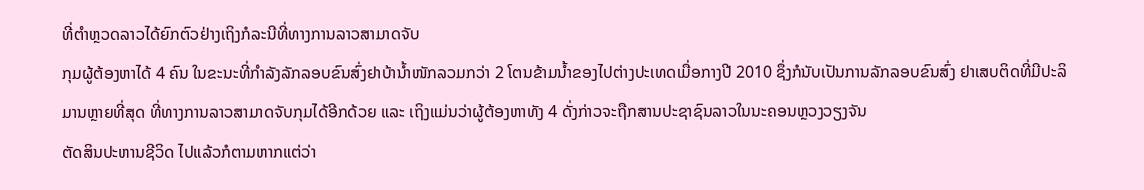ທີ່ຕໍາຫຼວດລາວໄດ້ຍົກຕົວຢ່າງເຖິງກໍລະນີທີ່ທາງການລາວສາມາດຈັບ
ກຸມຜູ້ຕ້ອງຫາໄດ້ 4 ຄົນ ໃນຂະນະທີ່ກໍາລັງລັກລອບຂົນສົ່ງຢາບ້ານໍ້າໜັກລວມກວ່າ 2 ໂຕນຂ້າມນໍ້າຂອງໄປຕ່າງປະເທດເມື່ອກາງປີ 2010 ຊຶ່ງກໍນັບເປັນການລັກລອບຂົນສົ່ງ ຢາເສບຕິດທີ່ມີປະລິມານຫຼາຍທີ່ສຸດ ທີ່ທາງການລາວສາມາດຈັບກຸມໄດ້ອີກດ້ວຍ ແລະ ເຖິງແມ່ນວ່າຜູ້ຕ້ອງຫາທັງ 4 ດັ່ງກ່າວຈະຖືກສານປະຊາຊົນລາວໃນນະຄອນຫຼວງວຽງຈັນ
ຕັດສິນປະຫານຊີວິດ ໄປແລ້ວກໍຕາມຫາກແຕ່ວ່າ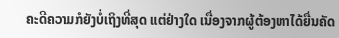ຄະດີຄວາມກໍຍັງບໍ່ເຖິງທີ່ສຸດ ແຕ່ຢ່າງໃດ ເນື່ອງຈາກຜູ້ຕ້ອງຫາໄດ້ຍື່ນຄັດ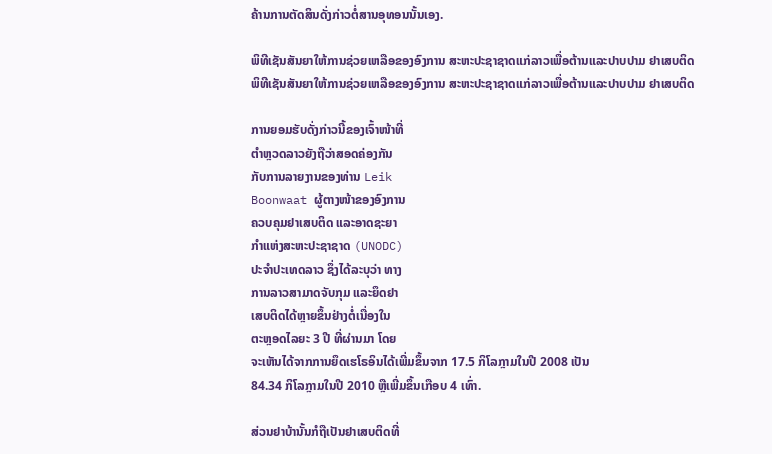ຄ້ານການຕັດສິນດັ່ງກ່າວຕໍ່ສານອຸທອນນັ້ນເອງ.

ພິທີເຊັນສັນຍາໃຫ້ການຊ່ວຍເຫລືອຂອງອົງການ ສະຫະປະຊາຊາດແກ່ລາວເພື່ອຕ້ານແລະປາບປາມ ຢາເສບຕິດ
ພິທີເຊັນສັນຍາໃຫ້ການຊ່ວຍເຫລືອຂອງອົງການ ສະຫະປະຊາຊາດແກ່ລາວເພື່ອຕ້ານແລະປາບປາມ ຢາເສບຕິດ

ການຍອມຮັບດັ່ງກ່າວນີ້ຂອງເຈົ້າໜ້າທີ່
ຕໍາຫຼວດລາວຍັງຖືວ່າສອດຄ່ອງກັນ
ກັບການລາຍງານຂອງທ່ານ Leik
Boonwaat ຜູ້ຕາງໜ້າຂອງອົງການ
ຄວບຄຸມຢາເສບຕິດ ແລະອາດຊະຍາ
ກໍາແຫ່ງສະຫະປະຊາຊາດ (UNODC)
ປະຈໍາປະເທດລາວ ຊຶ່ງໄດ້ລະບຸວ່າ ທາງ
ການລາວສາມາດຈັບກຸມ ແລະຍຶດຢາ
ເສບຕິດໄດ້ຫຼາຍຂຶ້ນຢ່າງຕໍ່ເນື່ອງໃນ
ຕະຫຼອດໄລຍະ 3 ປີ ທີ່ຜ່ານມາ ໂດຍ
ຈະເຫັນໄດ້ຈາກການຍຶດເຮໂຣອິນໄດ້ເພີ່ມຂຶ້ນຈາກ 17.5 ກິໂລກຼາມໃນປີ 2008 ເປັນ
84.34 ກິໂລກຼາມໃນປີ 2010 ຫຼືເພີ່ມຂຶ້ນເກືອບ 4 ເທົ່າ.

ສ່ວນຢາບ້ານັ້ນກໍຖືເປັນຢາເສບຕິດທີ່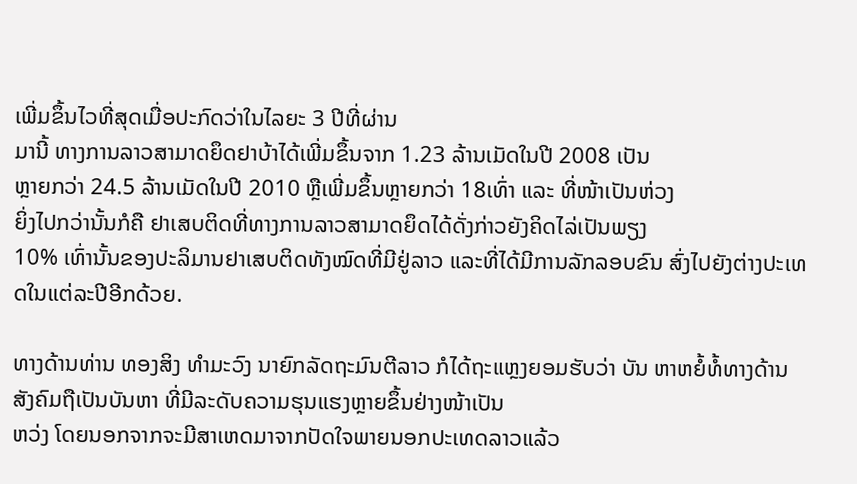ເພີ່ມຂຶ້ນໄວທີ່ສຸດເມື່ອປະກົດວ່າໃນໄລຍະ 3 ປີທີ່ຜ່ານ
ມານີ້ ທາງການລາວສາມາດຍຶດຢາບ້າໄດ້ເພີ່ມຂຶ້ນຈາກ 1.23 ລ້ານເມັດໃນປີ 2008 ເປັນ
ຫຼາຍກວ່າ 24.5 ລ້ານເມັດໃນປີ 2010 ຫຼືເພີ່ມຂຶ້ນຫຼາຍກວ່າ 18ເທົ່າ ແລະ ທີ່ໜ້າເປັນຫ່ວງ
ຍິ່ງໄປກວ່ານັ້ນກໍຄື ຢາເສບຕິດທີ່ທາງການລາວສາມາດຍຶດໄດ້ດັ່ງກ່າວຍັງຄິດໄລ່ເປັນພຽງ
10% ເທົ່ານັ້ນຂອງປະລິມານຢາເສບຕິດທັງໝົດທີ່ມີຢູ່ລາວ ແລະທີ່ໄດ້ມີການລັກລອບຂົນ ສົ່ງໄປຍັງຕ່າງປະເທດໃນແຕ່ລະປີອີກດ້ວຍ.

ທາງດ້ານທ່ານ ທອງສິງ ທໍາມະວົງ ນາຍົກລັດຖະມົນຕີລາວ ກໍໄດ້ຖະແຫຼງຍອມຮັບວ່າ ບັນ ຫາຫຍໍ້ທໍ້ທາງດ້ານສັງຄົມຖືເປັນບັນຫາ ທີ່ມີລະດັບຄວາມຮຸນແຮງຫຼາຍຂຶ້ນຢ່າງໜ້າເປັນ
ຫວ່ງ ໂດຍນອກຈາກຈະມີສາເຫດມາຈາກປັດໃຈພາຍນອກປະເທດລາວແລ້ວ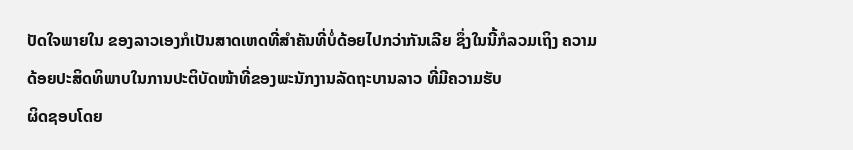ປັດໃຈພາຍໃນ ຂອງລາວເອງກໍເປັນສາດເຫດທີ່ສໍາຄັນທີ່ບໍ່ດ້ອຍໄປກວ່າກັນເລີຍ ຊຶ່ງໃນນີ້ກໍລວມເຖິງ ຄວາມ
ດ້ອຍປະສິດທິພາບໃນການປະຕິບັດໜ້າທີ່ຂອງພະນັກງານລັດຖະບານລາວ ທີ່ມີຄວາມຮັບ
ຜິດຊອບໂດຍ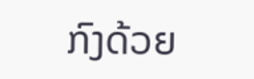ກົງດ້ວຍ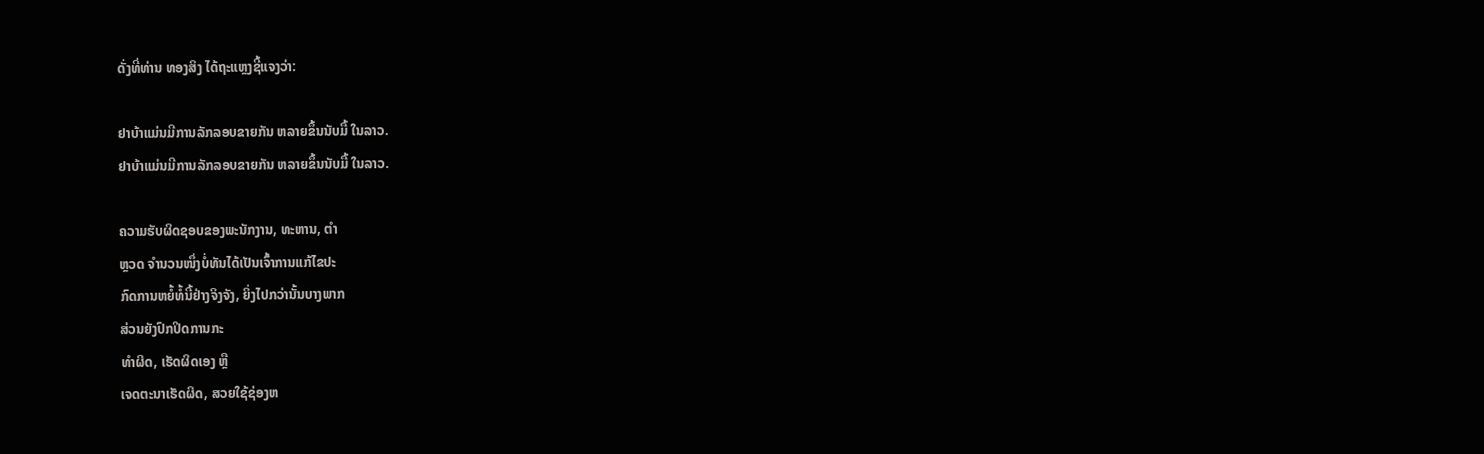ດັ່ງທີ່ທ່ານ ທອງສິງ ໄດ້ຖະແຫຼງຊີ້ແຈງວ່າ:

ຢາບ້າແມ່ນມີການລັກລອບຂາຍກັນ ຫລາຍຂຶ້ນນັບມື້ ໃນລາວ.
ຢາບ້າແມ່ນມີການລັກລອບຂາຍກັນ ຫລາຍຂຶ້ນນັບມື້ ໃນລາວ.

ຄວາມຮັບຜິດຊອບຂອງພະນັກງານ, ທະຫານ, ຕໍາ
ຫຼວດ ຈໍານວນໜຶ່ງບໍ່ທັນໄດ້ເປັນເຈົ້າການແກ້ໄຂປະ
ກົດການຫຍໍ້ທໍ້ນີ້ຢ່າງຈິງຈັງ, ຍິ່ງໄປກວ່ານັ້ນບາງພາກ
ສ່ວນຍັງປົກປິດການກະ
ທໍາຜິດ, ເຮັດຜິດເອງ ຫຼື
ເຈດຕະນາເຮັດຜິດ, ສວຍໃຊ້ຊ່ອງຫ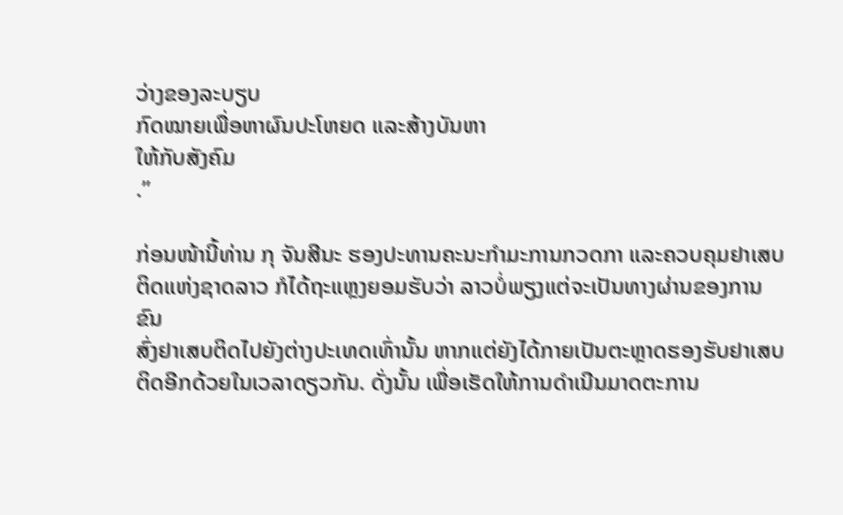ວ່າງຂອງລະບຽບ
ກົດໝາຍເພື່ອຫາຜົນປະໂຫຍດ ແລະສ້າງບັນຫາ
ໃຫ້ກັບສັງຄົມ
.”

ກ່ອນໜ້ານີ້ທ່ານ ກຸ ຈັນສີນະ ຮອງປະທານຄະນະກໍາມະການກວດກາ ແລະຄວບຄຸມຢາເສບ
ຕິດແຫ່ງຊາດລາວ ກໍໄດ້ຖະແຫຼງຍອມຮັບວ່າ ລາວບໍ່ພຽງແຕ່ຈະເປັນທາງຜ່ານຂອງການຂົນ
ສົ່ງຢາເສບຕິດໄປຍັງຕ່າງປະເທດເທົ່ານັ້ນ ຫາກແຕ່ຍັງໄດ້ກາຍເປັນຕະຫຼາດຮອງຮັບຢາເສບ
ຕິດອີກດ້ວຍໃນເວລາດຽວກັນ. ດັ່ງນັ້ນ ເພື່ອເຮັດໃຫ້ການດໍາເນີນມາດຕະການ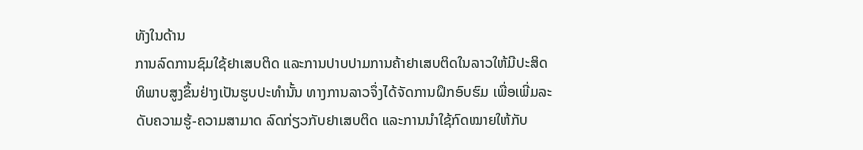ທັງໃນດ້ານ
ການລົດການຊົມໃຊ້ຢາເສບຕິດ ແລະການປາບປາມການຄ້າຢາເສບຕິດໃນລາວໃຫ້ມີປະສິດ
ທິພາບສູງຂຶ້ນຢ່າງເປັນຮູບປະທໍານັ້ນ ທາງການລາວຈຶ່ງໄດ້ຈັດການຝຶກອົບຮົມ ເພື່ອເພີ່ມລະ
ດັບຄວາມຮູ້-ຄວາມສາມາດ ລົດກ່ຽວກັບຢາເສບຕິດ ແລະການນໍາໃຊ້ກົດໝາຍໃຫ້ກັບ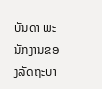ບັນດາ ພະນັກງານຂອງລັດຖະບາ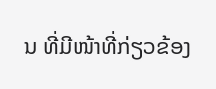ນ ທີ່ມີໜ້າທີ່ກ່ຽວຂ້ອງ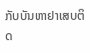ກັບບັນຫາຢາເສບຕິດ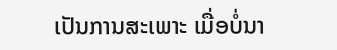ເປັນການສະເພາະ ເມື່ອບໍ່ນາ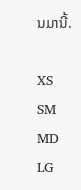ນມານີ້.

XS
SM
MD
LG